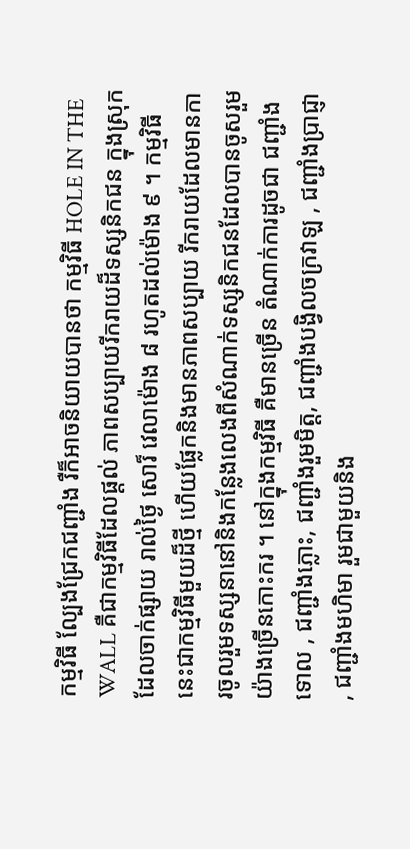កម្មវិធី ល្បែងជ្រែកជញ្ជាំង រឺក៏អាចនិយាយបានថា កម្មវិធី HOLE IN THE WALL គឺជាកម្មវិធីដែលផ្តល់ ភាពសប្បាយរីករាយដ៏ទស្សនិកជន ក្នុងស្រុក ដែលចាក់ផ្សាយ រាល់ថ្ងៃ សោរ៏ វេលាម៉ោង ៨ រហូតដល់ម៉ោង ៩ ។ កម្មវិធីនេះជាកម្មវិធីមួយដ៏ថ្មី ហើយផ្លែកនិងមានភាពសប្បាយ រីករាយដែលមានការចូលរួមទស្សនានៅនិងកន្លែងលេងពីសំណាក់ទស្សនិកជនដែលបានចូសរួម
យ៉ាងច្រើនកោះករ ។ នៅក្នុងកម្មវិធី គឺមានច្រើន តំណាក់ការដូចជា ជញ្ជាំងទោល , ជញ្ជាំងភ្លោះ, ជញ្ជាំងរួមមិត្ត, ជញ្ជាំងបង្វិលចក្រវាឡ , ជញ្ជាំងប្រាជ្ញា , ជញ្ជាំងមហិមា រួមជាមួយនិង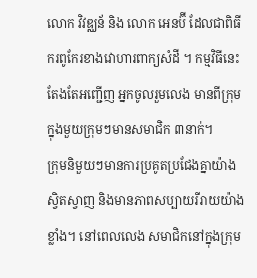លោក វិវឌ្ឈន័ និង លោក អេនប៊ី ដែលជាពិធីករពូកែរខាងវោហារពាក្យសំដី ។ កម្មវិធីនេះ តែងតែអញ្ជើញ អ្នកចូលរួមលេង មានពីក្រុម ក្នុងមួយក្រុមៗមានសមាជិក ៣នាក់។
ក្រុមនិមួយៗមានការប្រគូតប្រជែងគ្នាយ៉ាងស្វិតស្វាញ និងមានភាពសប្បាយរីរាយយ៉ាងខ្លាំង។ នៅពេលលេង សមាជិកនៅក្នុងក្រុម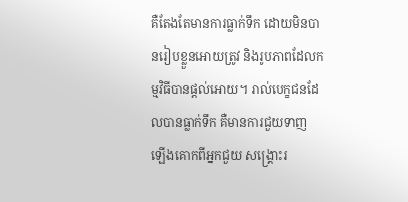គឺតែងតែមានការធ្លាក់ទឹក ដោយមិនបានរៀបខ្លួនអោយត្រូវ និងរូបភាពដែលកម្មវិធីបានផ្តល់អោយ។ រាល់បេក្ខជនដែលបានធ្លាក់ទឹក គឺមានការជួយទាញ ឡើងគោកពីអ្នកជួយ សង្គ្រោះរ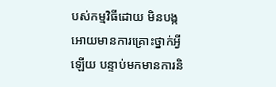បស់កម្មវិធីដោយ មិនបង្កអោយមានការគ្រោះថ្នាក់អ្វីឡើយ បន្ទាប់មកមានការនិ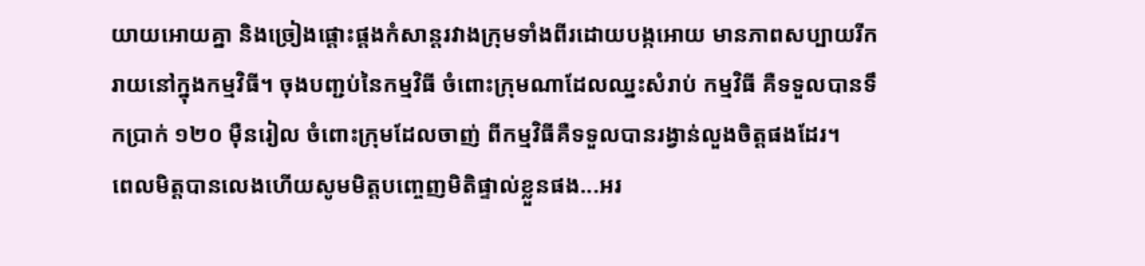យាយអោយគ្នា និងច្រៀងផ្តោះផ្តងកំសាន្តរវាងក្រុមទាំងពីរដោយបង្កអោយ មានភាពសប្បាយរីករាយនៅក្នុងកម្មវិធី។ ចុងបញ្ជប់នៃកម្មវិធី ចំពោះក្រុមណាដែលឈ្នះសំរាប់ កម្មវិធី គឺទទួលបានទឹកប្រាក់ ១២០ ម៉ឺនរៀល ចំពោះក្រុមដែលចាញ់ ពីកម្មវិធីគឺទទួលបានរង្វាន់លួងចិត្តផងដែរ។
ពេលមិត្តបានលេងហើយសូមមិត្តបញ្ចេញមិតិផ្ទាល់ខ្លួនផង...អរ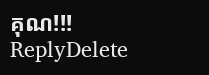គុណ!!!
ReplyDelete